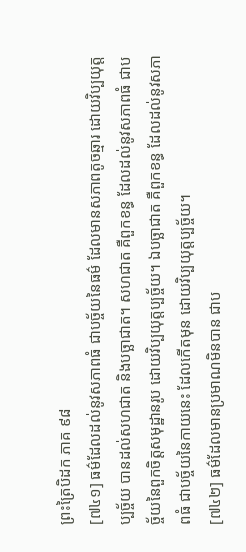ព្រះត្រៃបិដក ភាគ ៩៨
[៧៤១] ធម៌ដែលដល់នូវសភាពធំ ជាបច្ច័យនៃធម៌ ដែលមានសភាពតូចឆ្មារ ដោយវិប្បយុត្តប្បច្ច័យ បានដល់សហជាត និងបច្ឆាជាត។ សហជាត គឺពួកខន្ធ ដែលដល់នូវសភាពធំ ជាបច្ច័យនៃពួកចិត្តសមុដ្ឋានរូប ដោយវិប្បយុត្តប្បច្ច័យ។ ឯបច្ឆាជាត គឺពួកខន្ធ ដែលដល់នូវសភាពធំ ជាបច្ច័យនៃកាយនេះ ដែលកើតមុន ដោយវិប្បយុត្តប្បច្ច័យ។
[៧៤២] ធម៌ដែលមានប្រមាណមិនបាន ជាប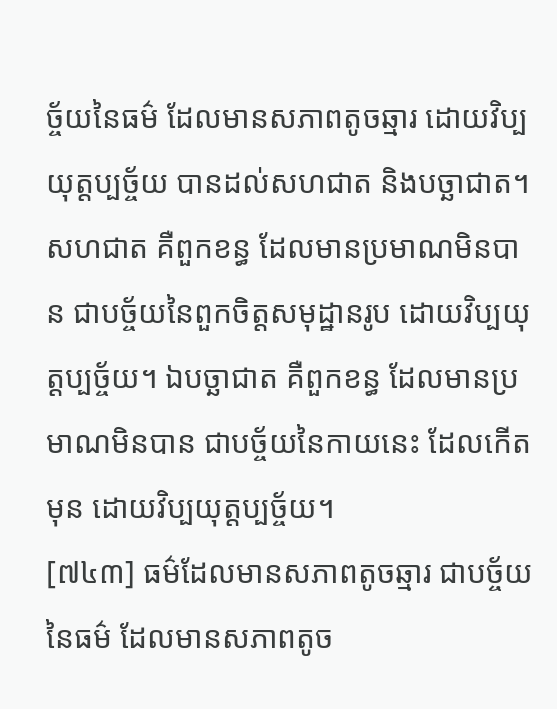ច្ច័យនៃធម៌ ដែលមានសភាពតូចឆ្មារ ដោយវិប្បយុត្តប្បច្ច័យ បានដល់សហជាត និងបច្ឆាជាត។ សហជាត គឺពួកខន្ធ ដែលមានប្រមាណមិនបាន ជាបច្ច័យនៃពួកចិត្តសមុដ្ឋានរូប ដោយវិប្បយុត្តប្បច្ច័យ។ ឯបច្ឆាជាត គឺពួកខន្ធ ដែលមានប្រមាណមិនបាន ជាបច្ច័យនៃកាយនេះ ដែលកើតមុន ដោយវិប្បយុត្តប្បច្ច័យ។
[៧៤៣] ធម៌ដែលមានសភាពតូចឆ្មារ ជាបច្ច័យនៃធម៌ ដែលមានសភាពតូច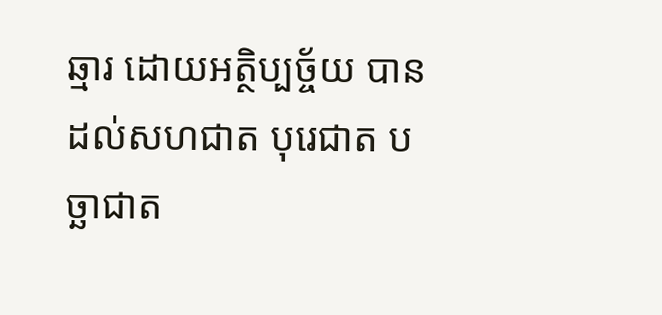ឆ្មារ ដោយអត្ថិប្បច្ច័យ បានដល់សហជាត បុរេជាត បច្ឆាជាត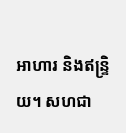អាហារ និងឥន្ទ្រិយ។ សហជា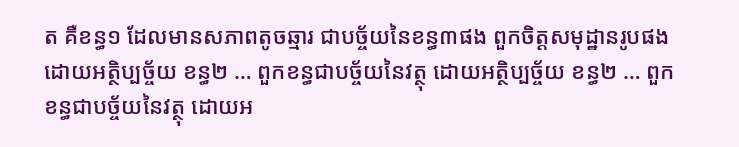ត គឺខន្ធ១ ដែលមានសភាពតូចឆ្មារ ជាបច្ច័យនៃខន្ធ៣ផង ពួកចិត្តសមុដ្ឋានរូបផង ដោយអត្ថិប្បច្ច័យ ខន្ធ២ … ពួកខន្ធជាបច្ច័យនៃវត្ថុ ដោយអត្ថិប្បច្ច័យ ខន្ធ២ … ពួកខន្ធជាបច្ច័យនៃវត្ថុ ដោយអ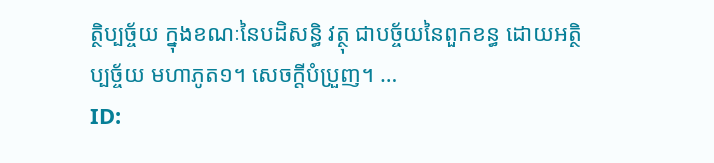ត្ថិប្បច្ច័យ ក្នុងខណៈនៃបដិសន្ធិ វត្ថុ ជាបច្ច័យនៃពួកខន្ធ ដោយអត្ថិប្បច្ច័យ មហាភូត១។ សេចក្តីបំប្រួញ។ …
ID: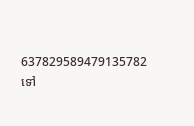637829589479135782
ទៅ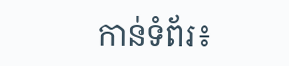កាន់ទំព័រ៖